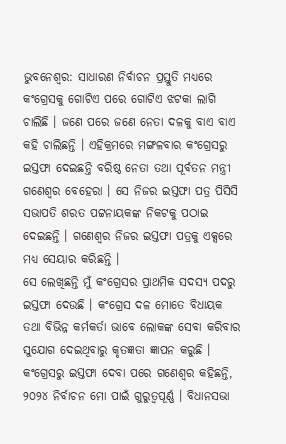ଭୁବନେଶ୍ୱର: ସାଧାରଣ ନିର୍ବାଚନ ପ୍ରସ୍ତୁତି ମଧ୍ୟରେ କଂଗ୍ରେସକୁ ଗୋଟିଏ ପରେ ଗୋଟିଏ ଝଟକା ଲାଗି ଚାଲିଛି । ଜଣେ ପରେ ଜଣେ ନେତା ଦଳକୁ ବାଏ ବାଏ କହି ଚାଲିଛନ୍ତି । ଏହିକ୍ରମରେ ମଙ୍ଗଳବାର କଂଗ୍ରେସରୁ ଇସ୍ତଫା ଦେଇଛନ୍ତି ବରିଷ୍ଠ ନେତା ତଥା ପୂର୍ବତନ ମନ୍ତ୍ରୀ ଗଣେଶ୍ୱର ବେହେରା । ସେ ନିଜର ଇସ୍ତଫା ପତ୍ର ପିସିସି ସଭାପତି ଶରତ ପଟ୍ଟନାୟକଙ୍କ ନିକଟକୁ ପଠାଇ ଦେଇଛନ୍ତି । ଗଣେଶ୍ୱର ନିଜର ଇସ୍ତଫା ପତ୍ରକୁ ଏକ୍ସରେ ମଧ୍ୟ ସେୟାର କରିଛନ୍ତି ।
ସେ ଲେଖିଛନ୍ତି ମୁଁ କଂଗ୍ରେସର ପ୍ରାଥମିକ ସଦସ୍ୟ ପଦରୁ ଇସ୍ତଫା ଦେଉଛି । କଂଗ୍ରେସ ଦଳ ମୋତେ ବିଧାୟକ ତଥା ବିଭିନ୍ନ କର୍ମକର୍ତା ଭାବେ ଲୋକଙ୍କ ସେବା କରିବାର ସୁଯୋଗ ଦେଇଥିବାରୁ କୃତଜ୍ଞତା ଜ୍ଞାପନ କରୁଛି । କଂଗ୍ରେସରୁ ଇସ୍ତଫା ଦେବା ପରେ ଗଣେଶ୍ୱର କହିଛନ୍ତି, ୨୦୨୪ ନିର୍ବାଚନ ମୋ ପାଇଁ ଗୁରୁତ୍ୱପୂର୍ଣ୍ଣ । ବିଧାନସଭା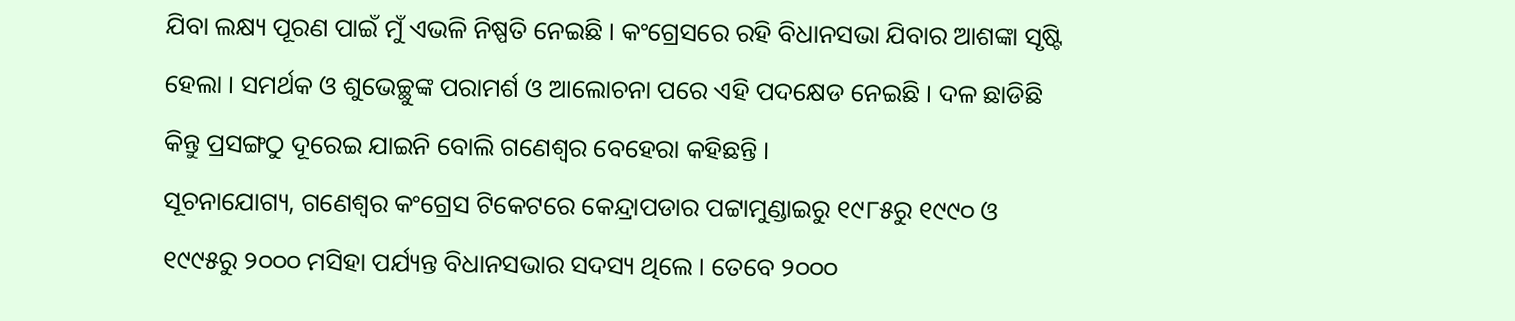ଯିବା ଲକ୍ଷ୍ୟ ପୂରଣ ପାଇଁ ମୁଁ ଏଭଳି ନିଷ୍ପତି ନେଇଛି । କଂଗ୍ରେସରେ ରହି ବିଧାନସଭା ଯିବାର ଆଶଙ୍କା ସୃଷ୍ଟି ହେଲା । ସମର୍ଥକ ଓ ଶୁଭେଚ୍ଛୁଙ୍କ ପରାମର୍ଶ ଓ ଆଲୋଚନା ପରେ ଏହି ପଦକ୍ଷେଡ ନେଇଛି । ଦଳ ଛାଡିଛି କିନ୍ତୁ ପ୍ରସଙ୍ଗଠୁ ଦୂରେଇ ଯାଇନି ବୋଲି ଗଣେଶ୍ୱର ବେହେରା କହିଛନ୍ତି ।
ସୂଚନାଯୋଗ୍ୟ, ଗଣେଶ୍ୱର କଂଗ୍ରେସ ଟିକେଟରେ କେନ୍ଦ୍ରାପଡାର ପଟ୍ଟାମୁଣ୍ଡାଇରୁ ୧୯୮୫ରୁ ୧୯୯୦ ଓ ୧୯୯୫ରୁ ୨୦୦୦ ମସିହା ପର୍ଯ୍ୟନ୍ତ ବିଧାନସଭାର ସଦସ୍ୟ ଥିଲେ । ତେବେ ୨୦୦୦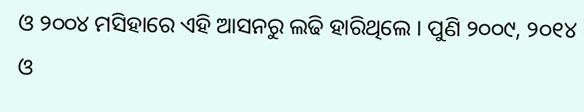ଓ ୨୦୦୪ ମସିହାରେ ଏହି ଆସନରୁ ଲଢି ହାରିଥିଲେ । ପୁଣି ୨୦୦୯, ୨୦୧୪ ଓ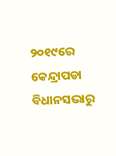୨୦୧୯ରେ କେନ୍ଦ୍ରାପଡା ବିଧାନସଭାରୁ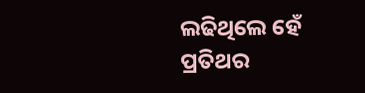ଲଢିଥିଲେ ହେଁ ପ୍ରତିଥର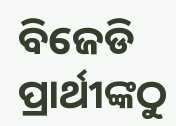ବିଜେଡି ପ୍ରାର୍ଥୀଙ୍କଠୁ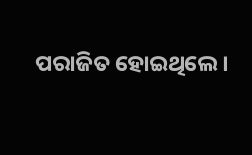ପରାଜିତ ହୋଇଥିଲେ ।